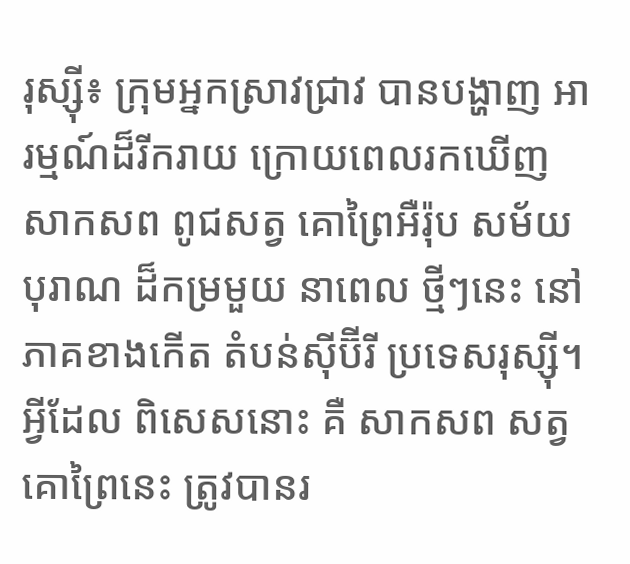រុស្ស៊ី៖ ក្រុមអ្នកស្រាវជ្រាវ បានបង្ហាញ អារម្មណ៍ដ៏រីករាយ ក្រោយពេលរកឃើញ សាកសព ពូជសត្វ គោព្រៃអឺរ៉ុប សម័យបុរាណ ដ៏កម្រមួយ នាពេល ថ្មីៗនេះ នៅភាគខាងកើត តំបន់ស៊ីប៊ីរី ប្រទេសរុស្ស៊ី។ អ្វីដែល ពិសេសនោះ គឺ សាកសព សត្វគោព្រៃនេះ ត្រូវបានរ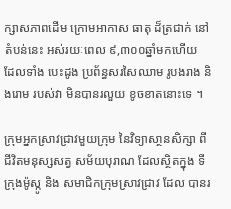ក្សាសភាពដើម ក្រោមអាកាស ធាតុ ដ៏ត្រជាក់ នៅតំបន់នេះ អស់រយៈពេល ៩,៣០០ឆ្នាំមកហើយ  ដែលទាំង បេះដូង ប្រព័ន្ធសរសៃឈាម រូបងរាង និងរោម របស់វា មិនបានរលួយ ខូចខាតនោះទេ ។

ក្រុមអ្នកស្រាវជ្រាវមួយក្រុម នៃវិទ្យាសា្ថនសិក្សា ពីជីវិតមនុស្សសត្វ សម័យបុរាណ ដែលស្ថិតក្នុង ទីក្រុងម៉ូស្កូ និង សមាជិកក្រុមស្រាវជ្រាវ ដែល បានរ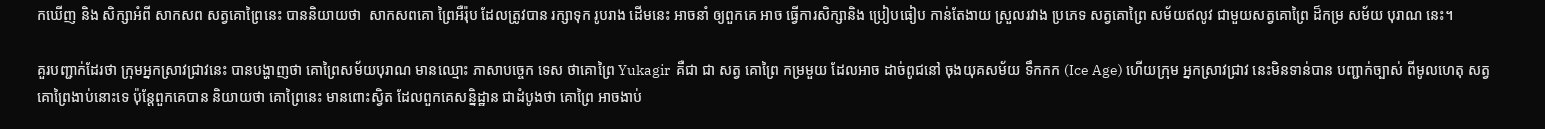កឃើញ និង សិក្សាអំពី សាកសព សត្វគោព្រៃនេះ បាននិយាយថា  សាកសពគោ ព្រៃអឺរ៉ុប ដែលត្រូវបាន រក្សាទុក រូបរាង ដើមនេះ អាចនាំ ឲ្យពួកគេ អាច ធ្វើការសិក្សានិង ប្រៀបធៀប កាន់តែងាយ ស្រួលរវាង ប្រភេទ សត្វគោព្រៃ សម័យឥលូវ ជាមួយសត្វគោព្រៃ ដ៏កម្រ សម័យ បុរាណ នេះ។

គួរបញ្ជាក់ដែរថា ក្រុមអ្នកស្រាវជ្រាវនេះ បានបង្ហាញថា គោព្រៃសម័យបុរាណ មានឈ្មោះ ភាសាបច្ចេក ទេស ថាគោព្រៃ Yukagir  គឺជា ជា សត្វ គោព្រៃ កម្រមួយ ដែលអាច ដាច់ពូជនៅ ចុងយុគសម័យ ទឹកកក (Ice Age) ហើយក្រុម អ្នកស្រាវជ្រាវ នេះមិនទាន់បាន បញ្ជាក់ច្បាស់ ពីមូលហេតុ សត្វ គោព្រៃងាប់នោះទេ ប៉ុន្តែពួកគេបាន និយាយថា គោព្រៃនេះ មានពោះស្វិត ដែលពួកគេសន្និដ្ឋាន ជាដំបូងថា គោព្រៃ អាចងាប់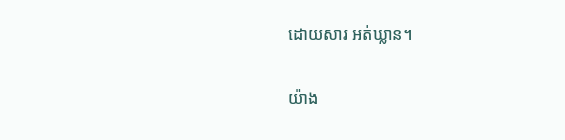ដោយសារ អត់ឃ្លាន។

យ៉ាង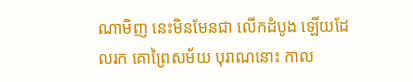ណាមិញ នេះមិនមែនជា លើកដំបូង ឡើយដែលរក គោព្រៃសម័យ បុរាណនោះ កាល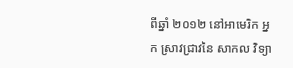ពីឆ្នាំ ២០១២ នៅអាមេរិក អ្នក ស្រាវជ្រាវនៃ សាកល វិទ្យា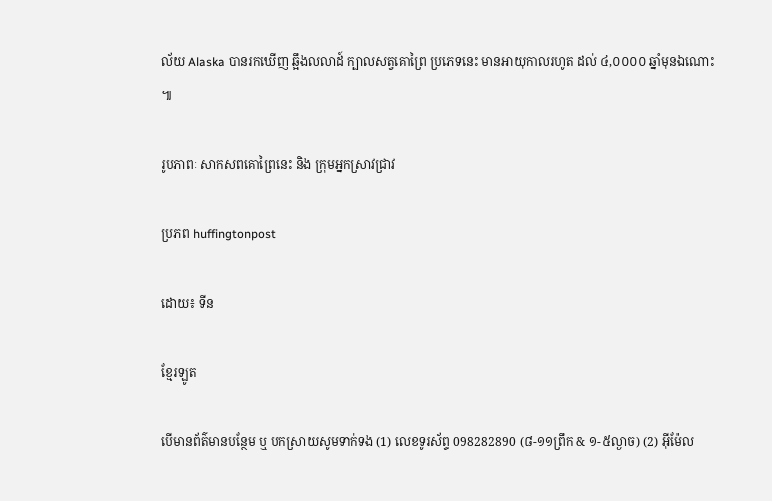ល័យ Alaska បានរកឃើញ ឆ្អឹងលលាដ៍ ក្បាលសត្វគោព្រៃ ប្រភេទនេះ មានអាយុកាលរហូត ដល់ ៤,០០០០ ឆ្នាំមុនឯណោះ  ៕

រូបភាពៈ សាកសពគោព្រៃនេះ និង ក្រុមអ្នកស្រាវជ្រាវ

ប្រភព huffingtonpost

ដោយ៖ ទីន

ខ្មែរឡូត

បើមានព័ត៌មានបន្ថែម ឬ បកស្រាយសូមទាក់ទង (1) លេខទូរស័ព្ទ 098282890 (៨-១១ព្រឹក & ១-៥ល្ងាច) (2) អ៊ីម៉ែល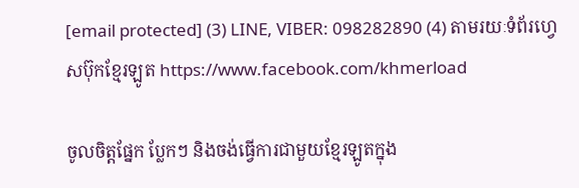[email protected] (3) LINE, VIBER: 098282890 (4) តាមរយៈទំព័រហ្វេសប៊ុកខ្មែរឡូត https://www.facebook.com/khmerload

ចូលចិត្តផ្នែក ប្លែកៗ និងចង់ធ្វើការជាមួយខ្មែរឡូតក្នុង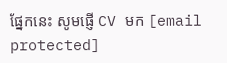ផ្នែកនេះ សូមផ្ញើ CV មក [email protected]